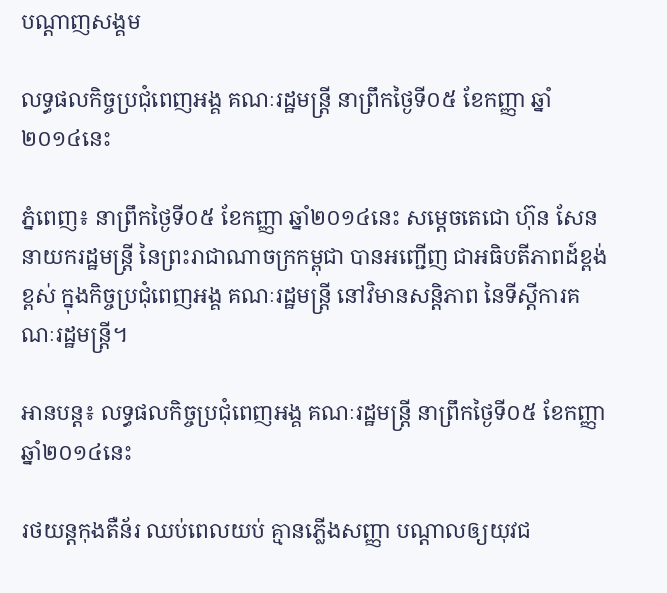បណ្តាញសង្គម

លទ្ធផលកិច្ចប្រជុំពេញអង្គ គណៈរដ្ឋមន្រ្តី នាព្រឹកថ្ងៃទី០៥ ខែកញ្ញា ឆ្នាំ២០១៤នេះ

ភ្នំពេញ៖ នាព្រឹកថ្ងៃទី០៥ ខែកញ្ញា ឆ្នាំ២០១៤នេះ សម្តេចតេជោ ហ៊ុន សែន  នាយករដ្ឋមន្រ្តី នៃព្រះរាជាណាចក្រកម្ពុជា បានអញ្ជើញ ជាអធិបតីភាពដ៍ខ្ពង់ខ្ពស់ ក្នុងកិច្ចប្រជុំពេញអង្គ គណៈរដ្ឋមន្រ្តី នៅវិមានសន្តិភាព នៃទីស្តីការគណៈរដ្ឋមន្រ្តី។

អានបន្ត៖ លទ្ធផលកិច្ចប្រជុំពេញអង្គ គណៈរដ្ឋមន្រ្តី នាព្រឹកថ្ងៃទី០៥ ខែកញ្ញា ឆ្នាំ២០១៤នេះ

រថយន្តកុងតឺន័រ ឈប់ពេលយប់ គ្មានភ្លើងសញ្ញា បណ្តាលឲ្យយុវជ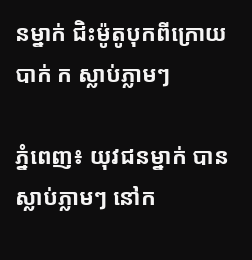នម្នាក់ ជិះម៉ូតូបុកពីក្រោយ បាក់ ក ស្លាប់ភ្លាមៗ

ភ្នំពេញ៖ យុវជនម្នាក់ បានស្លាប់ភ្លាមៗ នៅក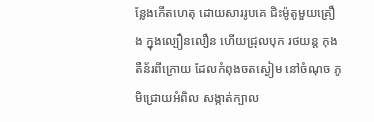ន្លែងកើតហេតុ ដោយសាររូបគេ ជិះម៉ូតូមួយគ្រឿង ក្នុងល្បឿនលឿន ហើយជ្រុលបុក រថយន្ត កុងតឺន័រពីក្រោយ ដែលកំពុងចតស្ងៀម នៅចំណុច ភូមិជ្រោយអំពិល សង្កាត់ក្បាល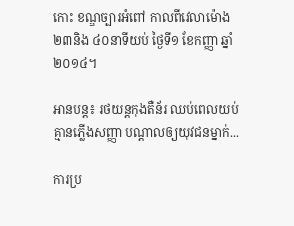កោះ ខណ្ឌច្បារអំពៅ កាលពីវេលាម៉ោង ២៣និង ៤០នាទីយប់ ថ្ងៃទី១ ខែកញ្ញា ឆ្នាំ២០១៤។

អានបន្ត៖ រថយន្តកុងតឺន័រ ឈប់ពេលយប់ គ្មានភ្លើងសញ្ញា បណ្តាលឲ្យយុវជនម្នាក់...

ការប្រ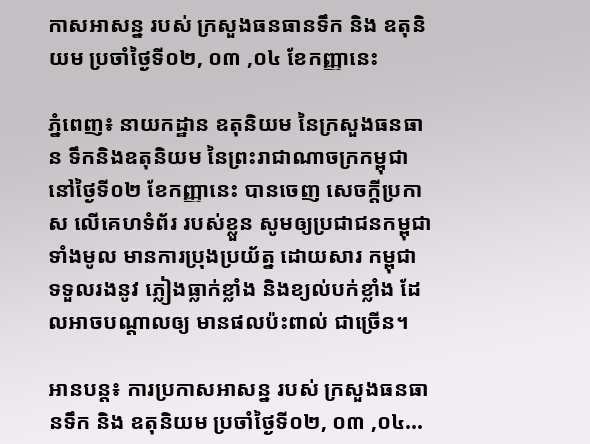កាសអាសន្ន របស់ ក្រសួងធនធានទឹក និង ឧតុនិយម ប្រចាំថ្ងៃទី០២, ០៣ ,០៤ ខែកញ្ញានេះ

ភ្នំពេញ៖ នាយកដ្ឋាន ឧតុនិយម នៃក្រសួងធនធាន ទឹកនិងឧតុនិយម នៃព្រះរាជាណាចក្រកម្ពុជា នៅថ្ងៃទី០២ ខែកញ្ញានេះ បានចេញ សេចក្តីប្រកាស លើគេហទំព័រ របស់ខ្លួន សូមឲ្យប្រជាជនកម្ពុជា ទាំងមូល មានការប្រុងប្រយ័ត្ន ដោយសារ កម្ពុជា ទទួលរងនូវ ភ្លៀងធ្លាក់ខ្លាំង និងខ្យល់បក់ខ្លាំង ដែលអាចបណ្តាលឲ្យ មានផលប៉ះពាល់ ជាច្រើន។

អានបន្ត៖ ការប្រកាសអាសន្ន របស់ ក្រសួងធនធានទឹក និង ឧតុនិយម ប្រចាំថ្ងៃទី០២, ០៣ ,០៤...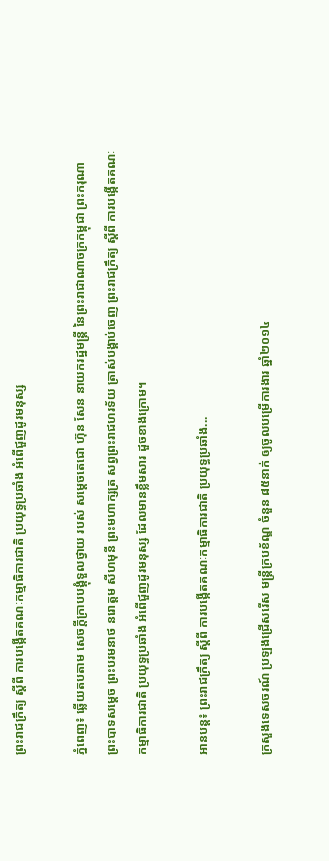ព្រះរាជក្រឹត្យ ស្តីពី ការបង្កើតគណៈកម្មាធិការជាតិ ប្រយុទ្ធប្រឆាំង អំពើជួញដូរមនុស្ស

ភ្នំពេញ៖ ឆ្លើយតបតាម សេចក្តីក្រាបបង្គុំទួលថ្វាយ របស់ សម្តេចតេជោ ហ៊ុន សែន នាយករដ្ឋមន្រ្តី នៃព្រះរាជាណាចក្រកម្ពុជា ព្រះករុណា ព្រះបាទសម្តេច ព្រះបរមនាថ នរោត្តម សីហមុនី ព្រះមហាក្សត្រ សព្វព្រះរាជហរទ័យ ត្រាស់បង្គាប់ចេញ ព្រះរាជក្រឹត្យ ស្តីពី ការបង្កើតគណៈកម្មាធិការជាតិ ប្រយុទ្ធប្រឆាំង អំពើជួញដូរមនុស្ស ដែលមានខ្លឹមសារ ដួចខាងក្រោម។

អានបន្ត៖ ព្រះរាជក្រឹត្យ ស្តីពី ការបង្កើតគណៈកម្មាធិការជាតិ ប្រយុទ្ធប្រឆាំង...

ក្រសួងទេសចរណ៍ ប្រឡងជ្រើសរើស មន្រ្តីក្របខ័ណ្ឌ ចំនួន ៨៥នាក់ ឲ្យចូលបម្រើការងារ ឆ្នាំ២០១៤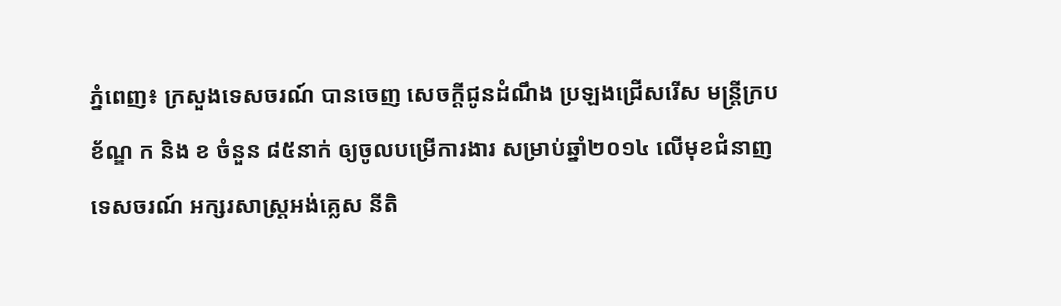ភ្នំពេញ៖ ក្រសួងទេសចរណ៍ បានចេញ សេចក្តីជូនដំណឹង ប្រឡងជ្រើសរើស មន្រ្តីក្របខ័ណ្ឌ ក និង ខ ចំនួន ៨៥នាក់ ឲ្យចូលបម្រើការងារ សម្រាប់ឆ្នាំ២០១៤ លើមុខជំនាញ ទេសចរណ៍ អក្សរសាស្រ្តអង់គ្លេស នីតិ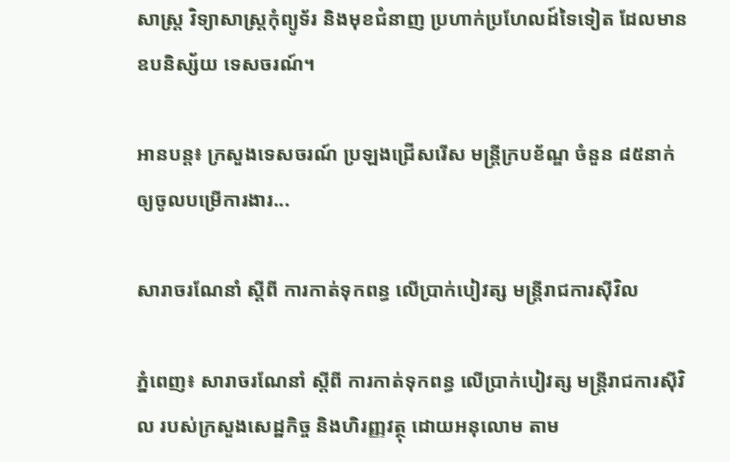សាស្រ្ត វិទ្យាសាស្រ្តកុំព្យូទ័រ និងមុខជំនាញ ប្រហាក់ប្រហែលដ៍ទៃទៀត ដែលមានឧបនិស្ស័យ ទេសចរណ៍។

អានបន្ត៖ ក្រសួងទេសចរណ៍ ប្រឡងជ្រើសរើស មន្រ្តីក្របខ័ណ្ឌ ចំនួន ៨៥នាក់ ឲ្យចូលបម្រើការងារ...

សារាចរណែនាំ ស្តីពី ការកាត់ទុកពន្ធ លើប្រាក់បៀវត្ស មន្រ្តីរាជការស៊ីវិល

ភ្នំពេញ៖ សារាចរណែនាំ ស្តីពី ការកាត់ទុកពន្ធ លើប្រាក់បៀវត្ស មន្រ្តីរាជការស៊ីវិល របស់ក្រសួងសេដ្ឋកិច្ច និងហិរញ្ញវត្ថុ ដោយអនុលោម តាម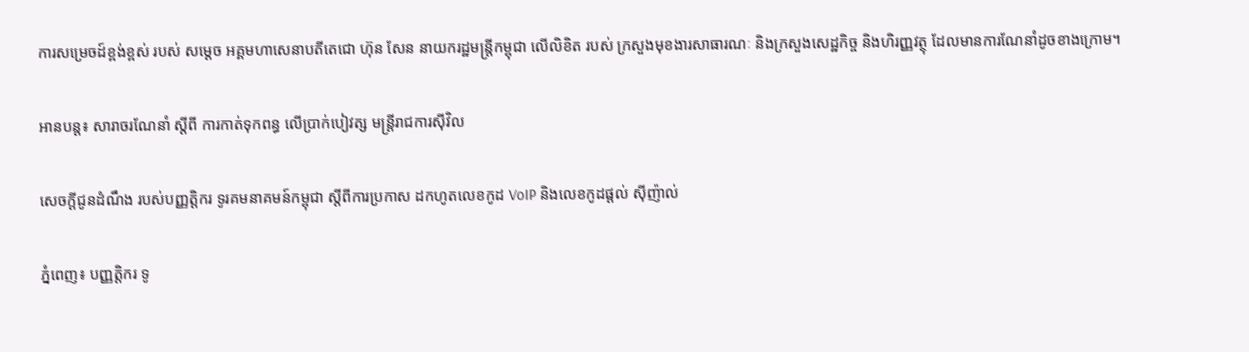ការសម្រេចដ៍ខ្ពង់ខ្ពស់ របស់ សម្តេច អគ្គមហាសេនាបតីតេជោ ហ៊ុន សែន នាយករដ្ឋមន្រ្តីកម្ពុជា លើលិខិត របស់ ក្រសួងមុខងារសាធារណៈ និងក្រសួងសេដ្ឋកិច្ច និងហិរញ្ញវត្ថុ ដែលមានការណែនាំដូចខាងក្រោម។

អានបន្ត៖ សារាចរណែនាំ ស្តីពី ការកាត់ទុកពន្ធ លើប្រាក់បៀវត្ស មន្រ្តីរាជការស៊ីវិល

សេចក្តីជូនដំណឹង របស់បញ្ញត្តិករ ទូរគមនាគមន៍កម្ពុជា ស្តីពីការប្រកាស ដកហូតលេខកូដ VoIP និងលេខកូដផ្តល់ ស៊ីញ៉ាល់

ភ្នំពេញ៖ បញ្ញត្តិករ ទូ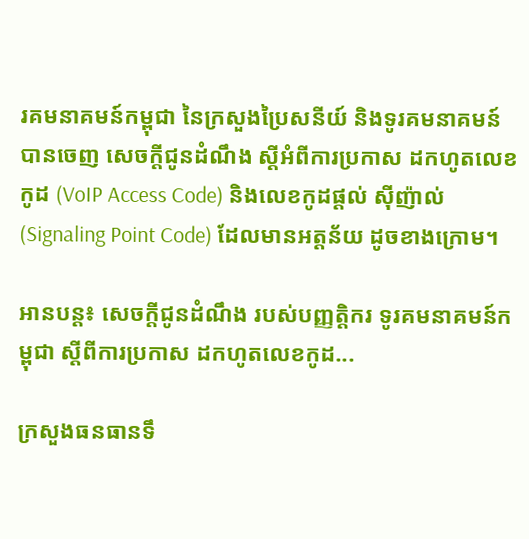រគមនាគមន៍កម្ពុជា នៃក្រសួងប្រៃសនីយ៍ និងទូរគមនាគមន៍ បានចេញ សេចក្តីជូនដំណឹង ស្តីអំពីការប្រកាស ដកហូតលេខកូដ (VoIP Access Code) និងលេខកូដផ្តល់ ស៊ីញ៉ាល់ (Signaling Point Code) ដែលមានអត្តន័យ ដូចខាងក្រោម។

អានបន្ត៖ សេចក្តីជូនដំណឹង របស់បញ្ញត្តិករ ទូរគមនាគមន៍កម្ពុជា ស្តីពីការប្រកាស ដកហូតលេខកូដ...

ក្រសួងធនធានទឹ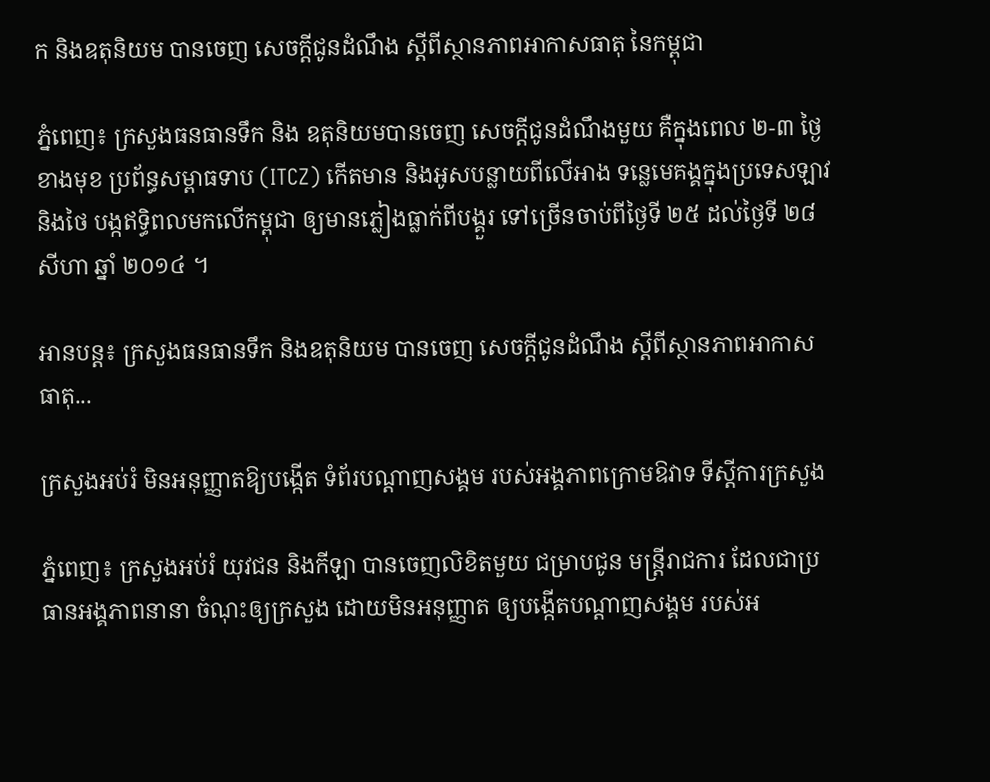ក និងឧតុនិយម បានចេញ សេចក្តីជូនដំណឹង ស្តីពីស្ថានភាពអាកាសធាតុ នៃកម្ពុជា

ភ្នំពេញ៖ ក្រសួងធនធានទឹក និង ឧតុនិយមបានចេញ សេចក្តីជូនដំណឹងមួយ គឺក្នុងពេល ២-៣ ថ្ងៃខាងមុខ ប្រព័ន្ធសម្ពាធទាប (ITCZ) កើតមាន និងអូសបន្លាយពីលើអាង ទន្លេមេគង្គក្នុងប្រទេសឡាវ និងថៃ បង្កឥទ្ធិពលមកលើកម្ពុជា ឲ្យមានភ្លៀងធ្លាក់ពីបង្គួរ ទៅច្រើនចាប់ពីថ្ងៃទី ២៥ ដល់ថ្ងៃទី ២៨ សីហា ឆ្នាំ ២០១៤ ។

អានបន្ត៖ ក្រសួងធនធានទឹក និងឧតុនិយម បានចេញ សេចក្តីជូនដំណឹង ស្តីពីស្ថានភាពអាកាសធាតុ...

ក្រសួងអប់រំ មិនអនុញ្ញាតឱ្យបង្កើត ទំព័របណ្ដាញសង្គម របស់អង្គភាពក្រោមឱវាទ ទីស្ដីការក្រសួង

ភ្នំពេញ៖ ក្រសួងអប់រំ យុវជន និងកីឡា បានចេញលិខិតមួយ ជម្រាបជូន មន្រ្តីរាជការ ដែលជាប្រធានអង្គភាពនានា ចំណុះឲ្យក្រសួង ដោយមិនអនុញ្ញាត ឲ្យបង្កើតបណ្តាញសង្គម របស់អ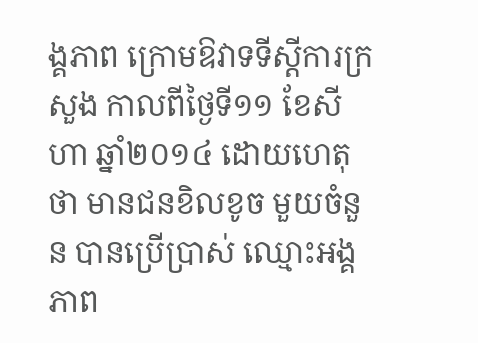ង្គភាព ក្រោមឱវាទទីស្តីការក្រសួង កាលពីថ្ងៃទី១១ ខែសីហា ឆ្នាំ២០១៤ ដោយហេតុថា មានជនខិលខូច មួយចំនួន បានប្រើប្រាស់ ឈ្មោះអង្គភាព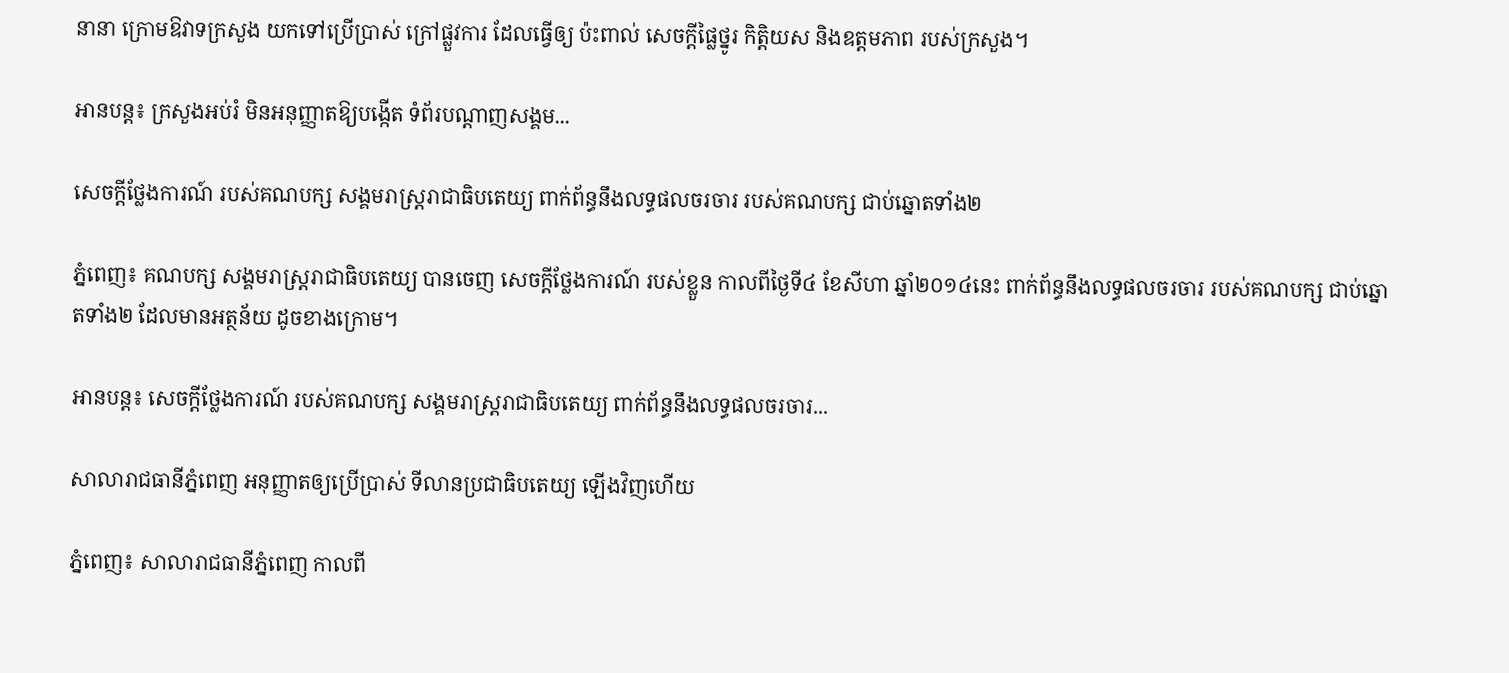នានា ក្រោមឱវាទក្រសួង យកទៅប្រើប្រាស់ ក្រៅផ្លួវការ ដែលធ្វើឲ្យ ប៉ះពាល់ សេចក្តីផ្លៃថ្នូរ កិត្តិយស និងឧត្តមភាព របស់ក្រសួង។

អានបន្ត៖ ក្រសួងអប់រំ មិនអនុញ្ញាតឱ្យបង្កើត ទំព័របណ្ដាញសង្គម...

សេចក្តីថ្លែងការណ៍ របស់គណបក្ស សង្គមរាស្រ្តរាជាធិបតេយ្យ ពាក់ព័ន្ធនឹងលទ្ធផលចរចារ របស់គណបក្ស ជាប់ឆ្នោតទាំង២

ភ្នំពេញ៖ គណបក្ស សង្គមរាស្រ្តរាជាធិបតេយ្យ បានចេញ សេចក្តីថ្លែងការណ៍ របស់ខ្លួន កាលពីថ្ងៃទី៤ ខែសីហា ឆ្នាំ២០១៤នេះ ពាក់ព័ន្ធនឹងលទ្ធផលចរចារ របស់គណបក្ស ជាប់ឆ្នោតទាំង២ ដែលមានអត្ថន័យ ដូចខាងក្រោម។

អានបន្ត៖ សេចក្តីថ្លែងការណ៍ របស់គណបក្ស សង្គមរាស្រ្តរាជាធិបតេយ្យ ពាក់ព័ន្ធនឹងលទ្ធផលចរចារ...

សាលារាជធានីភ្នំពេញ អនុញ្ញាតឲ្យប្រើប្រាស់ ទីលានប្រជាធិបតេយ្យ ឡើងវិញហើយ

ភ្នំពេញ៖ សាលារាជធានីភ្នំពេញ កាលពី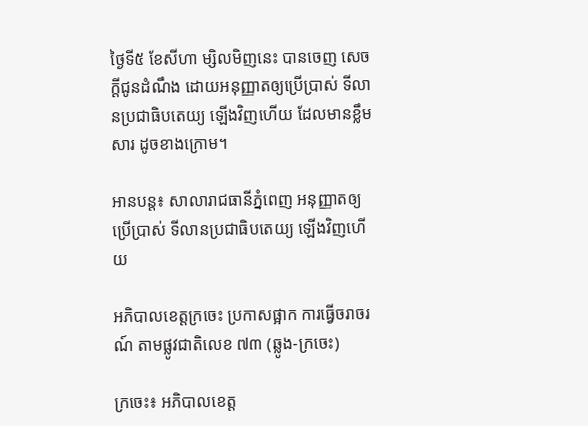ថ្ងៃទី៥ ខែសីហា ម្សិលមិញនេះ បានចេញ សេចក្តីជូនដំណឹង ដោយអនុញ្ញាតឲ្យប្រើប្រាស់ ទីលានប្រជាធិបតេយ្យ ឡើងវិញហើយ ដែលមានខ្លឹមសារ ដូចខាងក្រោម។

អានបន្ត៖ សាលារាជធានីភ្នំពេញ អនុញ្ញាតឲ្យប្រើប្រាស់ ទីលានប្រជាធិបតេយ្យ ឡើងវិញហើយ

អភិបាលខេត្តក្រចេះ ប្រកាសផ្អាក ការធ្វើចរាចរណ៍ តាមផ្លូវជាតិលេខ ៧៣ (ឆ្លូង-ក្រចេះ)

ក្រចេះ៖ អភិបាលខេត្ត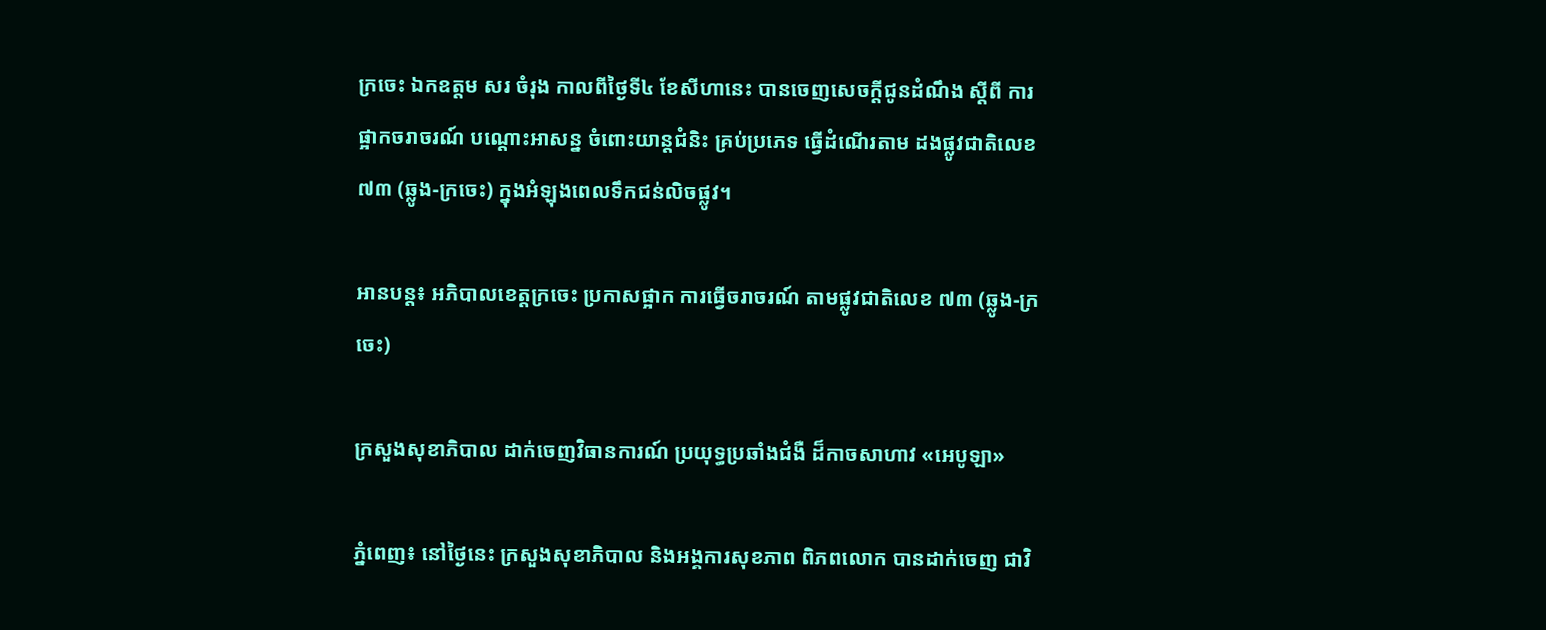ក្រចេះ ឯកឧត្តម សរ ចំរុង កាលពីថ្ងៃទី៤ ខែសីហានេះ បានចេញសេចក្តីជូនដំណឹង ស្តីពី ការផ្អាកចរាចរណ៍ បណ្តោះអាសន្ន ចំពោះយាន្តជំនិះ គ្រប់ប្រភេទ ធ្វើដំណើរតាម ដងផ្លូវជាតិលេខ ៧៣ (ឆ្លូង-ក្រចេះ) ក្នុងអំឡុងពេលទឹកជន់លិចផ្លូវ។

អានបន្ត៖ អភិបាលខេត្តក្រចេះ ប្រកាសផ្អាក ការធ្វើចរាចរណ៍ តាមផ្លូវជាតិលេខ ៧៣ (ឆ្លូង-ក្រចេះ)

ក្រសួងសុខាភិបាល ដាក់ចេញវិធានការណ៍ ប្រយុទ្ធប្រឆាំងជំងឺ ដ៏កាចសាហាវ «អេបូឡា»

ភ្នំពេញ៖ នៅថ្ងៃនេះ ក្រសួងសុខាភិបាល និងអង្គការសុខភាព ពិភពលោក បានដាក់ចេញ ជាវិ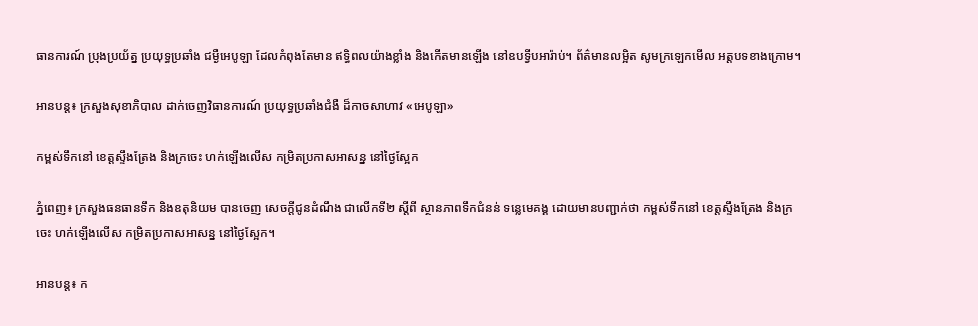ធានការណ៍ ប្រុងប្រយ័ត្ន ប្រយុទ្ធប្រឆាំង ជម្ងឺអេបូឡា ដែលកំពុងតែមាន ឥទ្ធិពលយ៉ាងខ្លាំង និងកើតមានឡើង នៅឧបទ្វីបអារ៉ាប់។ ព័ត៌មានលម្អិត សូមក្រឡេកមើល អត្តបទខាងក្រោម។

អានបន្ត៖ ក្រសួងសុខាភិបាល ដាក់ចេញវិធានការណ៍ ប្រយុទ្ធប្រឆាំងជំងឺ ដ៏កាចសាហាវ «អេបូឡា»

កម្ពស់ទឹកនៅ ខេត្តស្ទឹងត្រែង និងក្រចេះ ហក់ឡើងលើស កម្រិតប្រកាសអាសន្ន នៅថ្ងៃស្អែក

ភ្នំពេញ៖ ក្រសួងធនធានទឹក និងឧតុនិយម បានចេញ សេចក្តីជូនដំណឹង ជាលើកទី២ ស្តីពី ស្ថានភាពទឹកជំនន់ ទន្លេមេគង្គ ដោយមានបញ្ជាក់ថា កម្ពស់ទឹកនៅ ខេត្តស្ទឹងត្រែង និងក្រចេះ ហក់ឡើងលើស កម្រិតប្រកាសអាសន្ន នៅថ្ងៃស្អែក។

អានបន្ត៖ ក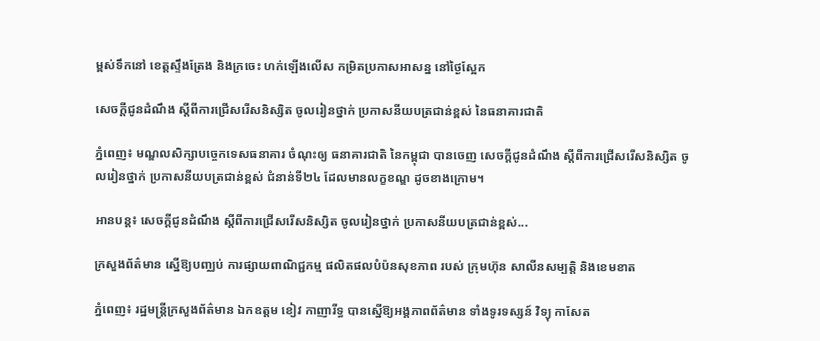ម្ពស់ទឹកនៅ ខេត្តស្ទឹងត្រែង និងក្រចេះ ហក់ឡើងលើស កម្រិតប្រកាសអាសន្ន នៅថ្ងៃស្អែក

សេចក្តីជូនដំណឹង ស្តីពីការជ្រើសរើសនិស្សិត ចូលរៀនថ្នាក់ ប្រកាសនីយបត្រជាន់ខ្ពស់ នៃធនាគារជាតិ

ភ្នំពេញ៖ មណ្ឌលសិក្សាបច្ចេកទេសធនាគារ ចំណុះឲ្យ ធនាគារជាតិ នៃកម្ពុជា បានចេញ សេចក្តីជូនដំណឹង ស្តីពីការជ្រើសរើសនិស្សិត ចូលរៀនថ្នាក់ ប្រកាសនីយបត្រជាន់ខ្ពស់ ជំនាន់ទី២៤ ដែលមានលក្ខខណ្ឌ ដូចខាងក្រោម។

អានបន្ត៖ សេចក្តីជូនដំណឹង ស្តីពីការជ្រើសរើសនិស្សិត ចូលរៀនថ្នាក់ ប្រកាសនីយបត្រជាន់ខ្ពស់...

ក្រសួងព័ត៌មាន ស្នើឱ្យបញ្ឈប់ ការផ្សាយពាណិជ្ជកម្ម ផលិតផលបំប៉នសុខភាព របស់ ក្រុមហ៊ុន សាលីនសម្បត្ដិ និងខេមខាត

ភ្នំពេញ៖ រដ្ឋមន្ដ្រីក្រសួងព័ត៌មាន ឯកឧត្តម ខៀវ កាញារីទ្ធ បានស្នើឱ្យអង្គភាពព័ត៌មាន ទាំងទូរទស្សន៍ វិទ្យុ កាសែត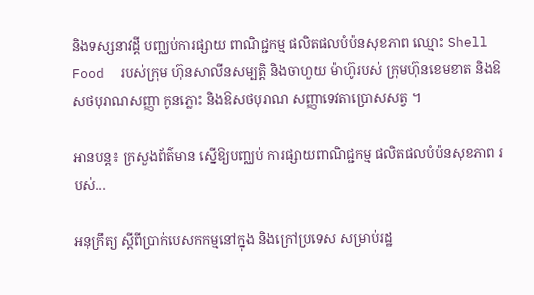និងទស្សនាវដ្ដី បញ្ឈប់ការផ្សាយ ពាណិជ្ជកម្ម ផលិតផលបំប៉នសុខភាព ឈ្មោះ Shell Food  របស់ក្រុម ហ៊ុនសាលីនសម្បត្ដិ និងចាហួយ ម៉ាហ៊ូរបស់ ក្រុមហ៊ុនខេមខាត និងឱសថបុរាណសញ្ញា កូនភ្លោះ និងឱសថបុរាណ សញ្ញាទេវតាប្រោសសត្វ ។

អានបន្ត៖ ក្រសួងព័ត៌មាន ស្នើឱ្យបញ្ឈប់ ការផ្សាយពាណិជ្ជកម្ម ផលិតផលបំប៉នសុខភាព របស់...

អនុក្រឹត្យ ស្តីពីប្រាក់បេសកកម្មនៅក្នុង និងក្រៅប្រទេស សម្រាប់រដ្ឋ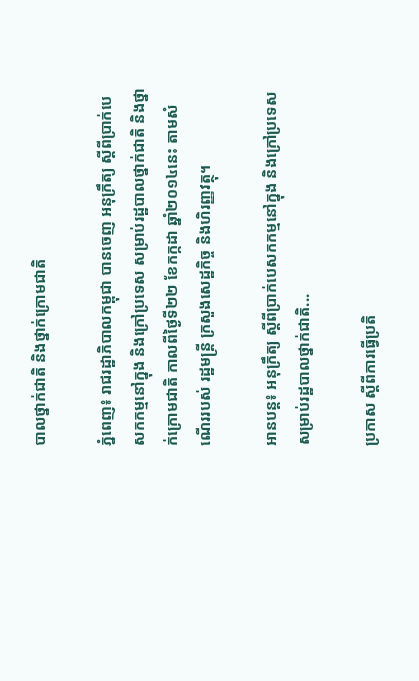បាលថ្នាក់ជាតិ និងថ្នាក់ក្រោមជាតិ

ភ្នំពេញ៖ រាជរដ្ឋាភិបាលកម្ពុជា បានចេញ អនុក្រឹត្យ ស្តីពីប្រាក់បេសកកម្មនៅក្នុង និងក្រៅប្រទេស សម្រាប់រដ្ឋបាលថ្នាក់ជាតិ និងថ្នាក់ក្រោមជាតិ កាលពីថ្ងៃទី២២ ខែកក្កដា ឆ្នាំ២០១៤នេះ តាមសំណើររបស់ រដ្ឋមន្រ្តី ក្រសួងសេដ្ឋកិច្ច និងហិរញ្ញវត្ថុ។

អានបន្ត៖ អនុក្រឹត្យ ស្តីពីប្រាក់បេសកកម្មនៅក្នុង និងក្រៅប្រទេស សម្រាប់រដ្ឋបាលថ្នាក់ជាតិ...

ប្រកាស ស្តីពីការធ្វើប្រតិ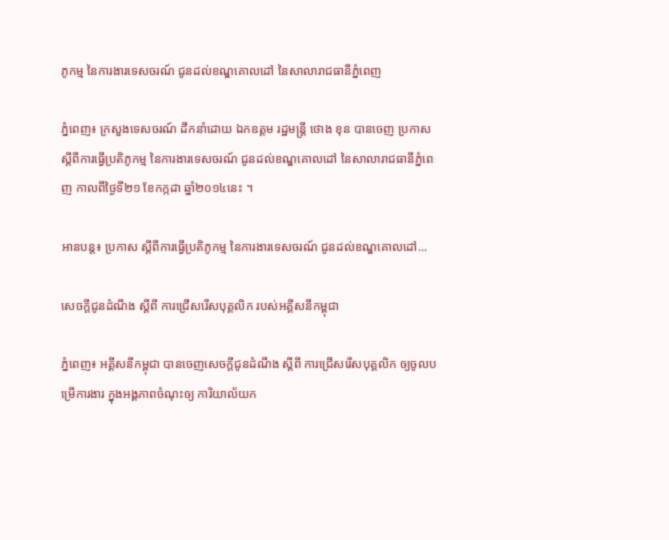ភូកម្ម នៃការងារទេសចរណ៍ ជូនដល់ខណ្ឌគោលដៅ នៃសាលារាជធានីភ្នំពេញ

ភ្នំពេញ៖ ក្រសួងទេសចរណ៍ ដឹកនាំដោយ ឯកឧត្តម រដ្ឋមន្រ្តី ថោង ខុន បានចេញ ប្រកាស ស្តីពីការធ្វើប្រតិភូកម្ម នៃការងារទេសចរណ៍ ជូនដល់ខណ្ឌគោលដៅ នៃសាលារាជធានីភ្នំពេញ កាលពីថ្ងៃទី២១ ខែកក្កដា ឆ្នាំ២០១៤នេះ ។

អានបន្ត៖ ប្រកាស ស្តីពីការធ្វើប្រតិភូកម្ម នៃការងារទេសចរណ៍ ជូនដល់ខណ្ឌគោលដៅ...

សេចក្តីជូនដំណឹង ស្តីពី ការជ្រើសរើសបុគ្គលិក របស់អគ្គីសនីកម្ពុជា

ភ្នំពេញ៖ អគ្គីសនីកម្ពុជា បានចេញសេចក្តីជូនដំណឹង ស្តីពី ការជ្រើសរើសបុគ្គលិក ឲ្យចូលបម្រើការងារ ក្នុងអង្គភាពចំណុះឲ្យ ការិយាល័យក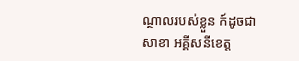ណ្ថាលរបស់ខ្លួន ក៍ដូចជាសាខា អគ្គីសនីខេត្ត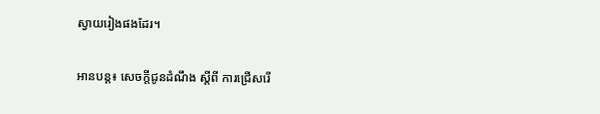ស្វាយរៀងផងដែរ។

អានបន្ត៖ សេចក្តីជូនដំណឹង ស្តីពី ការជ្រើសរើ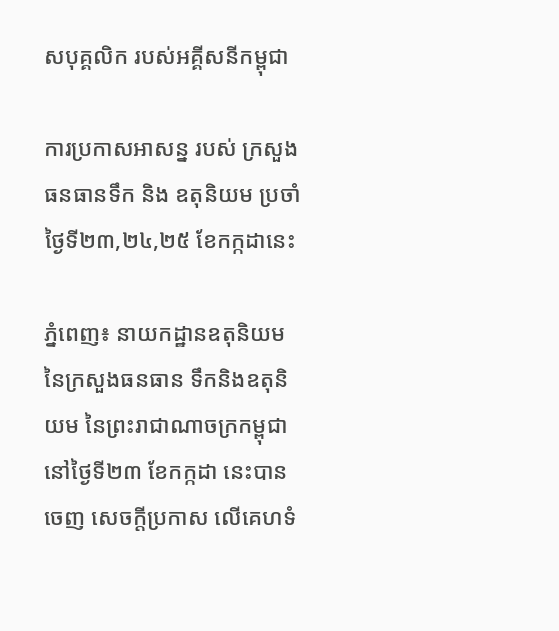សបុគ្គលិក របស់អគ្គីសនីកម្ពុជា

ការប្រកាសអាសន្ន របស់ ក្រសួងធនធានទឹក និង ឧតុនិយម ប្រចាំថ្ងៃទី២៣,២៤,២៥ ខែកក្កដានេះ

ភ្នំពេញ៖ នាយកដ្ឋានឧតុនិយម នៃក្រសួងធនធាន ទឹកនិងឧតុនិយម នៃព្រះរាជាណាចក្រកម្ពុជា នៅថ្ងៃទី២៣ ខែកក្កដា នេះបានចេញ សេចក្តីប្រកាស លើគេហទំ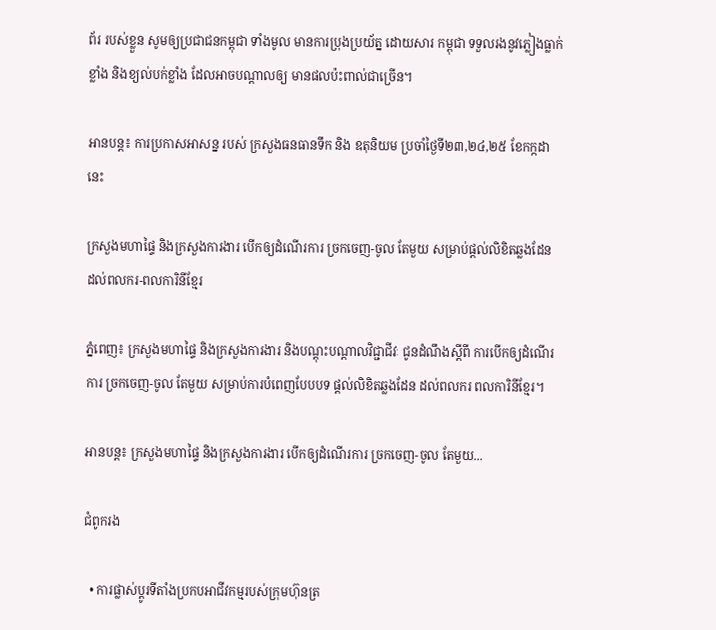ព័រ របស់ខ្លួន សូមឲ្យប្រជាជនកម្ពុជា ទាំងមូល មានការប្រុងប្រយ័ត្ន ដោយសារ កម្ពុជា ទទួលរងនូវភ្លៀងធ្លាក់ ខ្លាំង និងខ្យល់បក់ខ្លាំង ដែលអាចបណ្តាលឲ្យ មានផលប៉ះពាល់ជាច្រើន។

អានបន្ត៖ ការប្រកាសអាសន្ន របស់ ក្រសួងធនធានទឹក និង ឧតុនិយម ប្រចាំថ្ងៃទី២៣,២៤,២៥ ខែកក្កដានេះ

ក្រសួងមហាផ្ទៃ និងក្រសួងការងារ បើកឲ្យដំណើរការ ច្រកចេញ-ចូល តែមួយ សម្រាប់ផ្តល់លិខិតឆ្លងដែន ដល់ពលករ-ពលការិនីខ្មែរ

ភ្នំពេញ៖ ក្រសួងមហាផ្ទៃ និងក្រសួងការងារ និងបណ្តុះបណ្តាលវិជ្ជាជីវៈ ជូនដំណឹងស្តីពី ការបើកឲ្យដំណើរការ ច្រកចេញ-ចូល តែមួយ សម្រាប់ការបំពេញបែបបទ ផ្តល់លិខិតឆ្លងដែន ដល់ពលករ ពលការិនីខ្មែរ។

អានបន្ត៖ ក្រសួងមហាផ្ទៃ និងក្រសួងការងារ បើកឲ្យដំណើរការ ច្រកចេញ-ចូល តែមួយ...

ជំពូករង

  • ការផ្លាស់ប្តូរទីតាំងប្រកបអាជីវកម្មរបស់ក្រុមហ៊ុនត្រ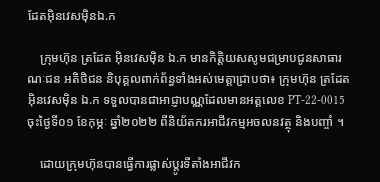ដែតអុិនវេសម៉ិនឯ.ក

    ក្រុមហ៊ុន ត្រដែត អុិនវេសម៉ិន ឯ.ក មានកិត្តិយសសូមជម្រាបជូនសាធារណៈជន អតិថិជន និបុគ្គលពាក់ព័ន្ធទាំងអស់មេត្តាជ្រាបថា៖ ក្រុមហ៊ុន ត្រដែត អុិនវេសម៉ិន ឯ.ក ទទួលបានជាអាជ្ញាបណ្ណដែលមានអត្តលេខ PT-22-0015 ចុះថ្ងៃទី០១ ខែកុម្ភៈ ឆ្នាំ២០២២ ពីនិយ័តករអាជីវកម្មអចលនវត្ថុ និងបញ្ចាំ ។

    ដោយក្រុមហ៊ុនបានធ្វើការផ្លាស់ប្ដូរទីតាំងអាជីវក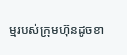ម្មរបស់ក្រុមហ៊ុនដូចខា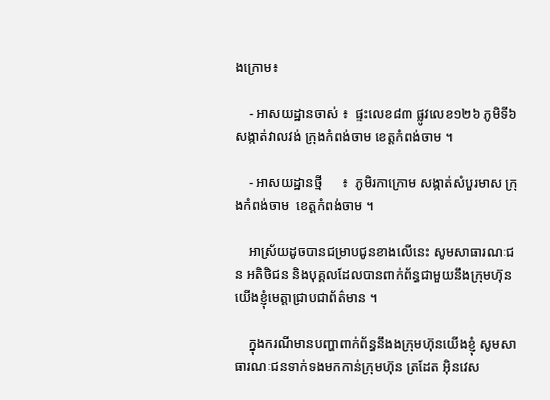ងក្រោម៖

    - អាសយដ្ឋានចាស់ ៖  ផ្ទះលេខ៨៣ ផ្លូវលេខ១២៦ ភូមិទី៦ សង្កាត់វាលវង់ ក្រុងកំពង់ចាម ខេត្តកំពង់ចាម ។

    - អាសយដ្ឋានថ្មី      ៖  ភូមិរកាក្រោម សង្កាត់សំបួរមាស ក្រុងកំពង់ចាម  ខេត្តកំពង់ចាម ។

    អាស្រ័យដូចបានជម្រាបជូនខាងលើនេះ សូមសាធារណៈជន អតិថិជន និងបុគ្គលដែលបានពាក់ព័ន្ធជាមួយនឹងក្រុមហ៊ុនយើងខ្ញុំមេត្តាជ្រាបជាព័ត៌មាន ។

    ក្នុងករណីមានបញ្ហាពាក់ព័ន្ធនឹងងក្រុមហ៊ុនយើងខ្ញុំ សូមសាធារណៈជនទាក់ទងមកកាន់ក្រុមហ៊ុន ត្រដែត អុិនវេស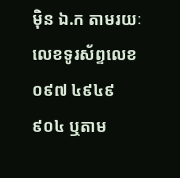ម៉ិន ឯ.ក តាមរយៈលេខទូរស័ព្ទលេខ ០៩៧ ៤៩៤៩ ៩០៤ ឬតាម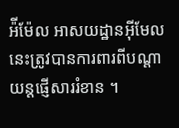អ៉ីម៉ែល អាសយដ្ឋានអ៊ីមែលនេះត្រូវបានការពារពីបណ្ដាយន្តផ្ញើសាររំខាន ។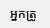អ្នកត្រូ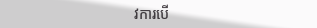វការបើ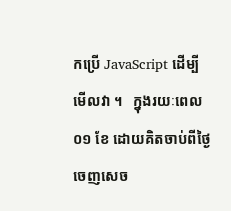កប្រើ JavaScript ដើម្បីមើលវា ។   ក្នុងរយៈពេល ០១ ខែ ដោយគិតចាប់ពីថ្ងៃចេញសេច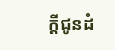ក្ដីជូនដំ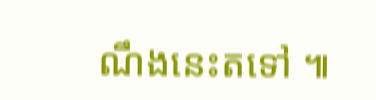ណឹងនេះតទៅ ៕